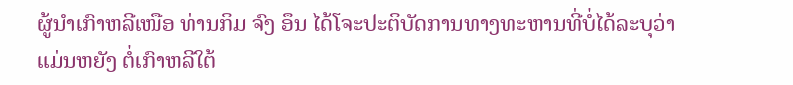ຜູ້ນຳເກົາຫລີເໜືອ ທ່ານກິມ ຈົງ ອຶນ ໄດ້ໂຈະປະຕິບັດການທາງທະຫານທີ່ບໍ່ໄດ້ລະບຸວ່າແມ່ນຫຍັງ ຕໍ່ເກົາຫລີໃຕ້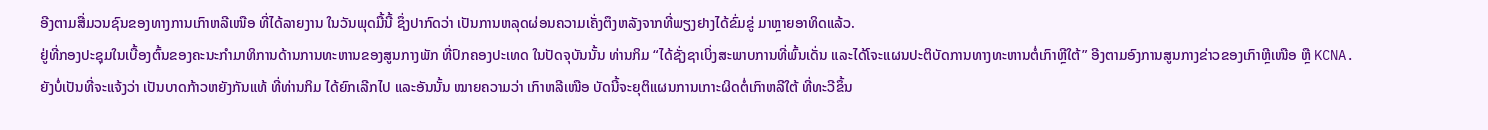ອີງຕາມສື່ມວນຊົນຂອງທາງການເກົາຫລີເໜືອ ທີ່ໄດ້ລາຍງານ ໃນວັນພຸດມື້ນີ້ ຊຶ່ງປາກົດວ່າ ເປັນການຫລຸດຜ່ອນຄວາມເຄັ່ງຕຶງຫລັງຈາກທີ່ພຽງຢາງໄດ້ຂົ່ມຂູ່ ມາຫຼາຍອາທິດແລ້ວ.
ຢູ່ທີ່ກອງປະຊຸມໃນເບື້ອງຕົ້ນຂອງຄະນະກຳມາທິການດ້ານການທະຫານຂອງສູນກາງພັກ ທີ່ປົກຄອງປະເທດ ໃນປັດຈຸບັນນັ້ນ ທ່ານກິມ “ໄດ້ຊັ່ງຊາເບິ່ງສະພາບການທີ່ພົ້ນເດັ່ນ ແລະໄດ້ໂຈະແຜນປະຕິບັດການທາງທະຫານຕໍ່ເກົາຫຼີໃຕ້” ອີງຕາມອົງການສູນກາງຂ່າວຂອງເກົາຫຼີເໜືອ ຫຼື KCNA.
ຍັງບໍ່ເປັນທີ່ຈະແຈ້ງວ່າ ເປັນບາດກ້າວຫຍັງກັນແທ້ ທີ່ທ່ານກິມ ໄດ້ຍົກເລີກໄປ ແລະອັນນັ້ນ ໝາຍຄວາມວ່າ ເກົາຫລີເໜືອ ບັດນີ້ຈະຍຸຕິແຜນການເກາະຜິດຕໍ່ເກົາຫລີໃຕ້ ທີ່ທະວີຂຶ້ນ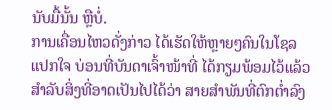ນັບມື້ນັ້ນ ຫຼືບໍ່.
ການເຄື່ອນໄຫວດັ່ງກ່າວ ໄດ້ເຮັດໃຫ້ຫຼາຍໆຄົນໃນໂຊລ ແປກໃຈ ບ່ອນທີ່ບັນດາເຈົ້າໜ້າທີ່ ໄດ້ກຽມພ້ອມໄວ້ແລ້ວ ສຳລັບສິ່ງທີ່ອາດເປັນໄປໄດ້ວ່າ ສາຍສຳພັນທີ່ຕົກຕ່ຳລົງ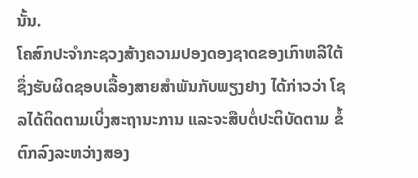ນັ້ນ.
ໂຄສົກປະຈຳກະຊວງສ້າງຄວາມປອງດອງຊາດຂອງເກົາຫລີໃຕ້ ຊຶ່ງຮັບຜິດຊອບເລື້ອງສາຍສຳພັນກັບພຽງຢາງ ໄດ້ກ່າວວ່າ ໂຊລໄດ້ຕິດຕາມເບິ່ງສະຖານະການ ແລະຈະສືບຕໍ່ປະຕິບັດຕາມ ຂໍ້ຕົກລົງລະຫວ່າງສອງ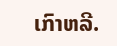ເກົາຫລີ.